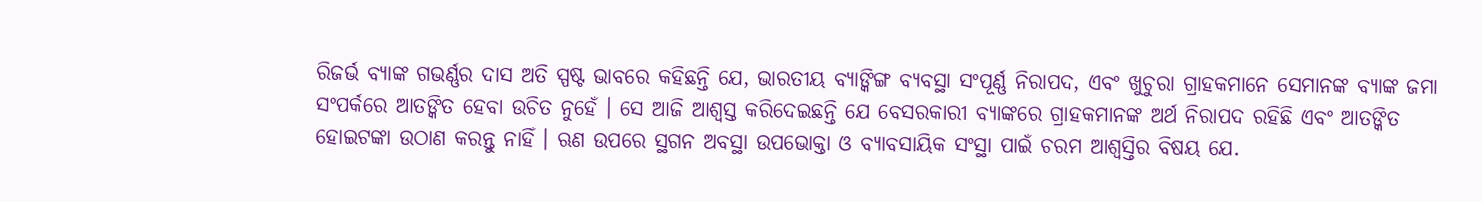ରିଜର୍ଭ ବ୍ୟାଙ୍କ ଗଭର୍ଣ୍ଣର ଦାସ ଅତି ସ୍ପଷ୍ଟ ଭାବରେ କହିଛନ୍ତି ଯେ, ଭାରତୀୟ ବ୍ୟାଙ୍କିଙ୍ଗ ବ୍ୟବସ୍ଥା ସଂପୂର୍ଣ୍ଣ ନିରାପଦ, ଏବଂ ଖୁଚୁରା ଗ୍ରାହକମାନେ ସେମାନଙ୍କ ବ୍ୟାଙ୍କ ଜମା ସଂପର୍କରେ ଆତଙ୍କିତ ହେବା ଉଚିତ ନୁହେଁ । ସେ ଆଜି ଆଶ୍ବସ୍ତ କରିଦେଇଛନ୍ତି ଯେ ବେସରକାରୀ ବ୍ୟାଙ୍କରେ ଗ୍ରାହକମାନଙ୍କ ଅର୍ଥ ନିରାପଦ ରହିଛି ଏବଂ ଆତଙ୍କିତ ହୋଇଟଙ୍କା ଉଠାଣ କରନ୍ତୁ ନାହିଁ । ଋଣ ଉପରେ ସ୍ଥଗନ ଅବସ୍ଥା ଉପଭୋକ୍ତା ଓ ବ୍ୟାବସାୟିକ ସଂସ୍ଥା ପାଇଁ ଚରମ ଆଶ୍ବସ୍ତିର ବିଷୟ ଯେ.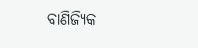ବାଣିଜ୍ୟିକ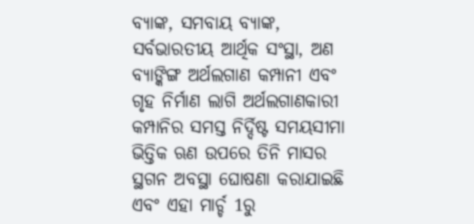ବ୍ୟାଙ୍କ, ସମବାୟ ବ୍ୟାଙ୍କ, ସର୍ବଭାରତୀୟ ଆର୍ଥିକ ସଂସ୍ଥା, ଅଣ ବ୍ୟାଙ୍କିଙ୍ଗ ଅର୍ଥଲଗାଣ କମ୍ପାନୀ ଏବଂ ଗୃହ ନିର୍ମାଣ ଲାଗି ଅର୍ଥଲଗାଣକାରୀ କମ୍ପାନିର ସମସ୍ତ ନିର୍ଦ୍ଦିଷ୍ଟ ସମୟସୀମା ଭିତ୍ତିକ ଋଣ ଉପରେ ତିନି ମାସର ସ୍ଥଗନ ଅବସ୍ଥା ଘୋଷଣା କରାଯାଇଛି ଏବଂ ଏହା ମାର୍ଚ୍ଚ 1ରୁ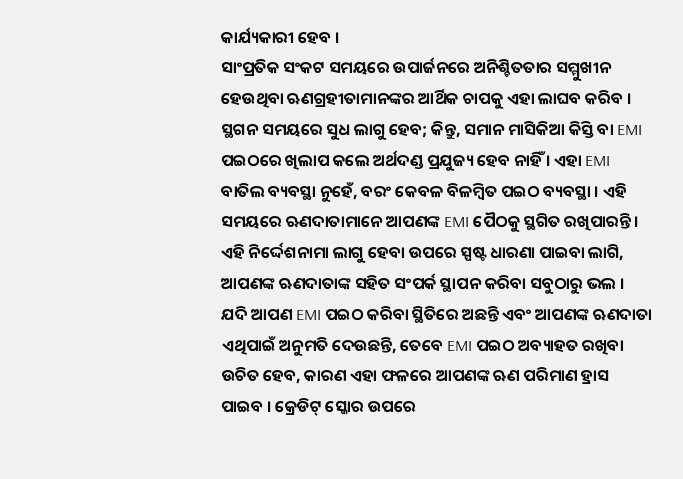କାର୍ଯ୍ୟକାରୀ ହେବ ।
ସାଂପ୍ରତିକ ସଂକଟ ସମୟରେ ଉପାର୍ଜନରେ ଅନିଶ୍ଚିତତାର ସମ୍ମୁଖୀନ ହେଉଥିବା ଋଣଗ୍ରହୀତାମାନଙ୍କର ଆର୍ଥିକ ଚାପକୁ ଏହା ଲାଘବ କରିବ । ସ୍ଥଗନ ସମୟରେ ସୁଧ ଲାଗୁ ହେବ; କିନ୍ତୁ, ସମାନ ମାସିକିଆ କିସ୍ତି ବା EMI ପଇଠରେ ଖିଲାପ କଲେ ଅର୍ଥଦଣ୍ଡ ପ୍ରଯୁଜ୍ୟ ହେବ ନାହିଁ । ଏହା EMI ବାତିଲ ବ୍ୟବସ୍ଥା ନୁହେଁ, ବରଂ କେବଳ ବିଳମ୍ବିତ ପଇଠ ବ୍ୟବସ୍ଥା । ଏହି ସମୟରେ ଋଣଦାତାମାନେ ଆପଣଙ୍କ EMI ପୈଠକୁ ସ୍ଥଗିତ ରଖିପାରନ୍ତି ।
ଏହି ନିର୍ଦ୍ଦେଶନାମା ଲାଗୁ ହେବା ଉପରେ ସ୍ପଷ୍ଟ ଧାରଣା ପାଇବା ଲାଗି, ଆପଣଙ୍କ ଋଣଦାତାଙ୍କ ସହିତ ସଂପର୍କ ସ୍ଥାପନ କରିବା ସବୁଠାରୁ ଭଲ । ଯଦି ଆପଣ EMI ପଇଠ କରିବା ସ୍ଥିତିରେ ଅଛନ୍ତି ଏବଂ ଆପଣଙ୍କ ଋଣଦାତା ଏଥିପାଇଁ ଅନୁମତି ଦେଉଛନ୍ତି, ତେବେ EMI ପଇଠ ଅବ୍ୟାହତ ରଖିବା ଉଚିତ ହେବ, କାରଣ ଏହା ଫଳରେ ଆପଣଙ୍କ ଋଣ ପରିମାଣ ହ୍ରାସ ପାଇବ । କ୍ରେଡିଟ୍ ସ୍କୋର ଉପରେ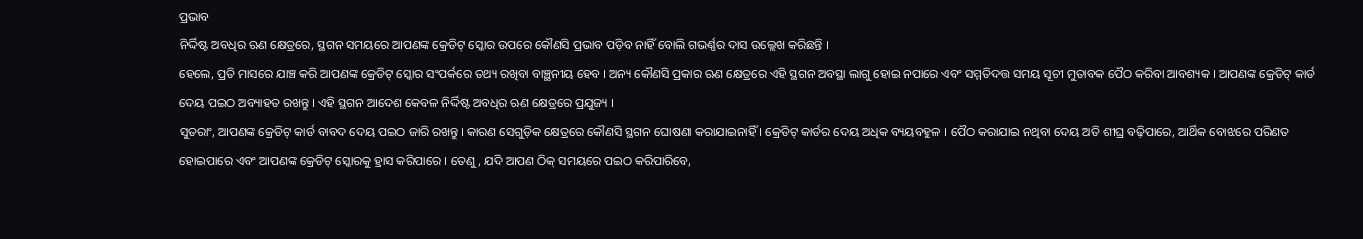ପ୍ରଭାବ
ନିର୍ଦ୍ଦିଷ୍ଟ ଅବଧିର ଋଣ କ୍ଷେତ୍ରରେ, ସ୍ଥଗନ ସମୟରେ ଆପଣଙ୍କ କ୍ରେଡିଟ୍ ସ୍କୋର ଉପରେ କୌଣସି ପ୍ରଭାବ ପଡ଼ିବ ନାହିଁ ବୋଲି ଗଭର୍ଣ୍ଣର ଦାସ ଉଲ୍ଲେଖ କରିଛନ୍ତି ।
ହେଲେ, ପ୍ରତି ମାସରେ ଯାଞ୍ଚ କରି ଆପଣଙ୍କ କ୍ରେଡିଟ୍ ସ୍କୋର ସଂପର୍କରେ ତଥ୍ୟ ରଖିବା ବାଞ୍ଛନୀୟ ହେବ । ଅନ୍ୟ କୌଣସି ପ୍ରକାର ଋଣ କ୍ଷେତ୍ରରେ ଏହି ସ୍ଥଗନ ଅବସ୍ଥା ଲାଗୁ ହୋଇ ନପାରେ ଏବଂ ସମ୍ମତିଦତ୍ତ ସମୟ ସୂଚୀ ମୁତାବକ ପୈଠ କରିବା ଆବଶ୍ୟକ । ଆପଣଙ୍କ କ୍ରେଡିଟ୍ କାର୍ଡ ଦେୟ ପଇଠ ଅବ୍ୟାହତ ରଖନ୍ତୁ । ଏହି ସ୍ଥଗନ ଆଦେଶ କେବଳ ନିର୍ଦ୍ଦିଷ୍ଟ ଅବଧିର ଋଣ କ୍ଷେତ୍ରରେ ପ୍ରଯୁଜ୍ୟ ।
ସୁତରାଂ, ଆପଣଙ୍କ କ୍ରେଡିଟ୍ କାର୍ଡ ବାବଦ ଦେୟ ପଇଠ ଜାରି ରଖନ୍ତୁ । କାରଣ ସେଗୁଡ଼ିକ କ୍ଷେତ୍ରରେ କୌଣସି ସ୍ଥଗନ ଘୋଷଣା କରାଯାଇନାହିଁ । କ୍ରେଡିଟ୍ କାର୍ଡର ଦେୟ ଅଧିକ ବ୍ୟୟବହୁଳ । ପୈଠ କରାଯାଇ ନଥିବା ଦେୟ ଅତି ଶୀଘ୍ର ବଢ଼ିପାରେ, ଆର୍ଥିକ ବୋଝରେ ପରିଣତ ହୋଇପାରେ ଏବଂ ଆପଣଙ୍କ କ୍ରେଡିଟ୍ ସ୍କୋରକୁ ହ୍ରାସ କରିପାରେ । ତେଣୁ, ଯଦି ଆପଣ ଠିକ୍ ସମୟରେ ପଇଠ କରିପାରିବେ,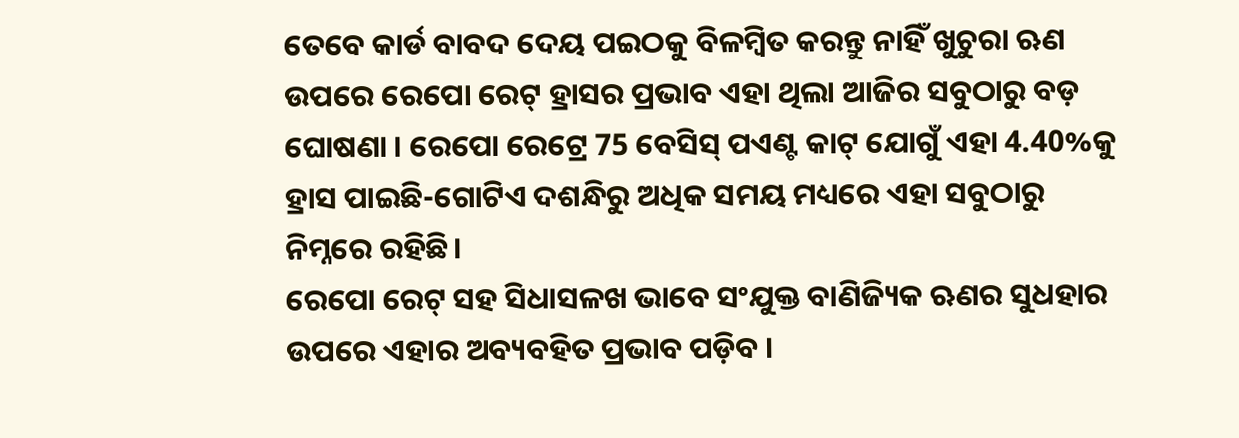ତେବେ କାର୍ଡ ବାବଦ ଦେୟ ପଇଠକୁ ବିଳମ୍ବିତ କରନ୍ତୁ ନାହିଁ ଖୁଚୁରା ଋଣ ଉପରେ ରେପୋ ରେଟ୍ ହ୍ରାସର ପ୍ରଭାବ ଏହା ଥିଲା ଆଜିର ସବୁଠାରୁ ବଡ଼ ଘୋଷଣା । ରେପୋ ରେଟ୍ରେ 75 ବେସିସ୍ ପଏଣ୍ଟ କାଟ୍ ଯୋଗୁଁ ଏହା 4.40%କୁ ହ୍ରାସ ପାଇଛି-ଗୋଟିଏ ଦଶନ୍ଧିରୁ ଅଧିକ ସମୟ ମଧ୍ୟରେ ଏହା ସବୁଠାରୁ ନିମ୍ନରେ ରହିଛି।
ରେପୋ ରେଟ୍ ସହ ସିଧାସଳଖ ଭାବେ ସଂଯୁକ୍ତ ବାଣିଜ୍ୟିକ ଋଣର ସୁଧହାର ଉପରେ ଏହାର ଅବ୍ୟବହିତ ପ୍ରଭାବ ପଡ଼ିବ ।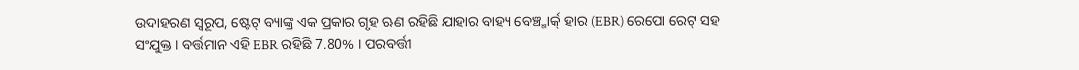ଉଦାହରଣ ସ୍ବରୂପ, ଷ୍ଟେଟ୍ ବ୍ୟାଙ୍କ୍ର ଏକ ପ୍ରକାର ଗୃହ ଋଣ ରହିଛି ଯାହାର ବାହ୍ୟ ବେଞ୍ଚ୍ମାର୍କ୍ ହାର (EBR) ରେପୋ ରେଟ୍ ସହ ସଂଯୁକ୍ତ । ବର୍ତ୍ତମାନ ଏହି EBR ରହିଛି 7.80% । ପରବର୍ତ୍ତୀ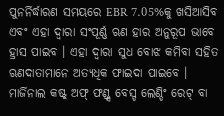ପୁନର୍ନିର୍ଦ୍ଧାରଣ ସମୟରେ EBR 7.05%କୁ ଖସିଆସିବ ଏବଂ ଏହା ଦ୍ବାରା ସଂପୂର୍ଣ୍ଣ ଋଣ ହାର ଅନୁରୂପ ଭାବେ ହ୍ରାସ ପାଇବ । ଏହା ଦ୍ବାରା ସୁଧ ବୋଝ କମିବା ସହିତ ଋଣଦାତାମାନେ ଅତ୍ୟଧିକ ଫାଇଦା ପାଇବେ । ମାର୍ଜିନାଲ କଷ୍ଟ୍ ଅଫ୍ ଫଣ୍ଡ୍ସ ବେସ୍ଡ ଲେଣ୍ଡିଂ ରେଟ୍ ବା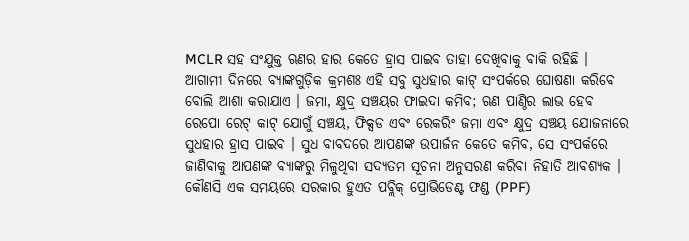MCLR ସହ ସଂଯୁକ୍ତ ଋଣର ହାର କେତେ ହ୍ରାସ ପାଇବ ତାହା ଦେଖିବାକୁ ବାକି ରହିଛି ।
ଆଗାମୀ ଦିନରେ ବ୍ୟାଙ୍କଗୁଡ଼ିକ କ୍ରମଶଃ ଏହି ସବୁ ସୁଧହାର କାଟ୍ ସଂପର୍କରେ ଘୋଷଣା କରିବେ ବୋଲି ଆଶା କରାଯାଏ । ଜମା, କ୍ଷୁଦ୍ର ସଞ୍ଚୟର ଫାଇଦା କମିବ; ଋଣ ପାଣ୍ଠିର ଲାଭ ହେବ ରେପୋ ରେଟ୍ କାଟ୍ ଯୋଗୁଁ ସଞ୍ଚୟ, ଫିକ୍ସଡ ଏବଂ ରେକରିଂ ଜମା ଏବଂ କ୍ଷୁଦ୍ର ସଞ୍ଚୟ ଯୋଜନାରେ ସୁଧହାର ହ୍ରାସ ପାଇବ । ସୁଧ ବାବଦରେ ଆପଣଙ୍କ ଉପାର୍ଜନ କେତେ କମିବ, ସେ ସଂପର୍କରେ ଜାଣିବାକୁ ଆପଣଙ୍କ ବ୍ୟାଙ୍କରୁ ମିଳୁଥିବା ସଦ୍ୟତମ ସୂଚନା ଅନୁସରଣ କରିବା ନିହାତି ଆବଶ୍ୟକ ।
କୌଣସି ଏକ ସମୟରେ ସରକାର ହୁଏତ ପବ୍ଲିକ୍ ପ୍ରୋଭିଡେଣ୍ଟ ଫଣ୍ଡ (PPF)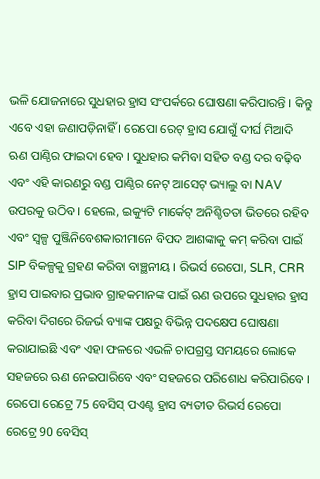ଭଳି ଯୋଜନାରେ ସୁଧହାର ହ୍ରାସ ସଂପର୍କରେ ଘୋଷଣା କରିପାରନ୍ତି । କିନ୍ତୁ ଏବେ ଏହା ଜଣାପଡ଼ିନାହିଁ । ରେପୋ ରେଟ୍ ହ୍ରାସ ଯୋଗୁଁ ଦୀର୍ଘ ମିଆଦି ଋଣ ପାଣ୍ଠିର ଫାଇଦା ହେବ । ସୁଧହାର କମିବା ସହିତ ବଣ୍ଡ ଦର ବଢ଼ିବ ଏବଂ ଏହି କାରଣରୁ ବଣ୍ଡ ପାଣ୍ଠିର ନେଟ୍ ଆସେଟ୍ ଭ୍ୟାଲୁ ବା NAV ଉପରକୁ ଉଠିବ । ହେଲେ, ଇକ୍ୟୁଟି ମାର୍କେଟ୍ ଅନିଶ୍ଚିତତା ଭିତରେ ରହିବ ଏବଂ ସ୍ବଳ୍ପ ପୁଞ୍ଜିନିବେଶକାରୀମାନେ ବିପଦ ଆଶଙ୍କାକୁ କମ୍ କରିବା ପାଇଁ SIP ବିକଳ୍ପକୁ ଗ୍ରହଣ କରିବା ବାଞ୍ଛନୀୟ । ରିଭର୍ସ ରେପୋ, SLR, CRR ହ୍ରାସ ପାଇବାର ପ୍ରଭାବ ଗ୍ରାହକମାନଙ୍କ ପାଇଁ ଋଣ ଉପରେ ସୁଧହାର ହ୍ରାସ କରିବା ଦିଗରେ ରିଜର୍ଭ ବ୍ୟାଙ୍କ ପକ୍ଷରୁ ବିଭିନ୍ନ ପଦକ୍ଷେପ ଘୋଷଣା କରାଯାଇଛି ଏବଂ ଏହା ଫଳରେ ଏଭଳି ଚାପଗ୍ରସ୍ତ ସମୟରେ ଲୋକେ ସହଜରେ ଋଣ ନେଇପାରିବେ ଏବଂ ସହଜରେ ପରିଶୋଧ କରିପାରିବେ ।
ରେପୋ ରେଟ୍ରେ 75 ବେସିସ୍ ପଏଣ୍ଟ ହ୍ରାସ ବ୍ୟତୀତ ରିଭର୍ସ ରେପୋ ରେଟ୍ରେ 90 ବେସିସ୍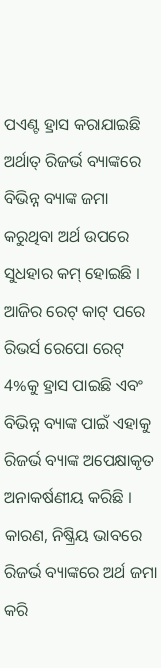ପଏଣ୍ଟ ହ୍ରାସ କରାଯାଇଛି ଅର୍ଥାତ୍ ରିଜର୍ଭ ବ୍ୟାଙ୍କରେ ବିଭିନ୍ନ ବ୍ୟାଙ୍କ ଜମା କରୁଥିବା ଅର୍ଥ ଉପରେ ସୁଧହାର କମ୍ ହୋଇଛି । ଆଜିର ରେଟ୍ କାଟ୍ ପରେ ରିଭର୍ସ ରେପୋ ରେଟ୍ 4%କୁ ହ୍ରାସ ପାଇଛି ଏବଂ ବିଭିନ୍ନ ବ୍ୟାଙ୍କ ପାଇଁ ଏହାକୁ ରିଜର୍ଭ ବ୍ୟାଙ୍କ ଅପେକ୍ଷାକୃତ ଅନାକର୍ଷଣୀୟ କରିଛି । କାରଣ, ନିଷ୍କ୍ରିୟ ଭାବରେ ରିଜର୍ଭ ବ୍ୟାଙ୍କରେ ଅର୍ଥ ଜମା କରି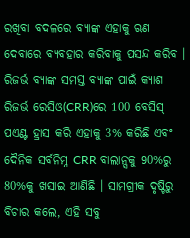ରଖିବା ବଦଳରେ ବ୍ୟାଙ୍କ ଏହାକୁ ଋଣ ଦେବାରେ ବ୍ୟବହାର କରିବାକୁ ପସନ୍ଦ କରିବ ।
ରିଜର୍ଭ ବ୍ୟାଙ୍କ ସମସ୍ତ ବ୍ୟାଙ୍କ ପାଇଁ କ୍ୟାଶ ରିଜର୍ଭ ରେସିଓ(CRR)ରେ 100 ବେସିସ୍ ପଏଣ୍ଟ ହ୍ରାସ କରି ଏହାକୁ 3% କରିଛି ଏବଂ ଦୈନିକ ସର୍ବନିମ୍ନ CRR ବାଲାନ୍ସକୁ 90%ରୁ 80%କୁ ଖସାଇ ଆଣିଛି । ସାମଗ୍ରୀକ ଦୃଷ୍ଟିରୁ ବିଚାର କଲେ, ଏହି ସବୁ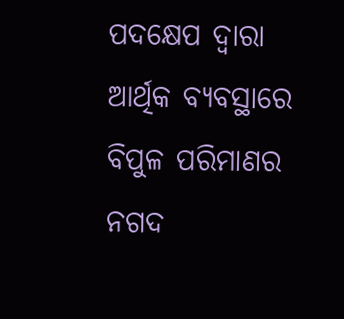ପଦକ୍ଷେପ ଦ୍ବାରା ଆର୍ଥିକ ବ୍ୟବସ୍ଥାରେ ବିପୁଳ ପରିମାଣର ନଗଦ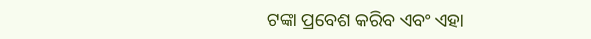ଟଙ୍କା ପ୍ରବେଶ କରିବ ଏବଂ ଏହା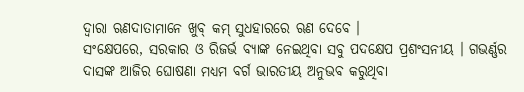ଦ୍ବାରା ଋଣଦାତାମାନେ ଖୁବ୍ କମ୍ ସୁଧହାରରେ ଋଣ ଦେବେ ।
ସଂକ୍ଷେପରେ, ସରକାର ଓ ରିଜର୍ଭ ବ୍ୟାଙ୍କ ନେଇଥିବା ସବୁ ପଦକ୍ଷେପ ପ୍ରଶଂସନୀୟ । ଗଭର୍ଣ୍ଣର ଦାସଙ୍କ ଆଜିର ଘୋଷଣା ମଧ୍ୟମ ବର୍ଗ ଭାରତୀୟ ଅନୁଭବ କରୁଥିବା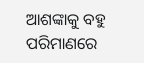ଆଶଙ୍କାକୁ ବହୁ ପରିମାଣରେ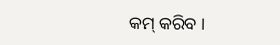କମ୍ କରିବ ।